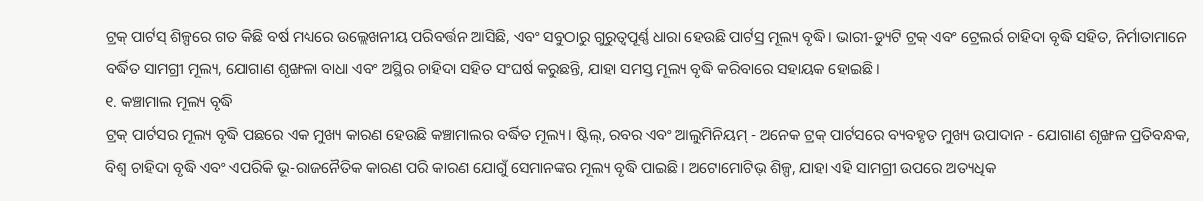ଟ୍ରକ୍ ପାର୍ଟସ୍ ଶିଳ୍ପରେ ଗତ କିଛି ବର୍ଷ ମଧ୍ୟରେ ଉଲ୍ଲେଖନୀୟ ପରିବର୍ତ୍ତନ ଆସିଛି, ଏବଂ ସବୁଠାରୁ ଗୁରୁତ୍ୱପୂର୍ଣ୍ଣ ଧାରା ହେଉଛି ପାର୍ଟସ୍ର ମୂଲ୍ୟ ବୃଦ୍ଧି। ଭାରୀ-ଡ୍ୟୁଟି ଟ୍ରକ୍ ଏବଂ ଟ୍ରେଲର୍ର ଚାହିଦା ବୃଦ୍ଧି ସହିତ, ନିର୍ମାତାମାନେ ବର୍ଦ୍ଧିତ ସାମଗ୍ରୀ ମୂଲ୍ୟ, ଯୋଗାଣ ଶୃଙ୍ଖଳା ବାଧା ଏବଂ ଅସ୍ଥିର ଚାହିଦା ସହିତ ସଂଘର୍ଷ କରୁଛନ୍ତି, ଯାହା ସମସ୍ତ ମୂଲ୍ୟ ବୃଦ୍ଧି କରିବାରେ ସହାୟକ ହୋଇଛି।
୧. କଞ୍ଚାମାଲ ମୂଲ୍ୟ ବୃଦ୍ଧି
ଟ୍ରକ୍ ପାର୍ଟସର ମୂଲ୍ୟ ବୃଦ୍ଧି ପଛରେ ଏକ ମୁଖ୍ୟ କାରଣ ହେଉଛି କଞ୍ଚାମାଲର ବର୍ଦ୍ଧିତ ମୂଲ୍ୟ। ଷ୍ଟିଲ୍, ରବର ଏବଂ ଆଲୁମିନିୟମ୍ - ଅନେକ ଟ୍ରକ୍ ପାର୍ଟସରେ ବ୍ୟବହୃତ ମୁଖ୍ୟ ଉପାଦାନ - ଯୋଗାଣ ଶୃଙ୍ଖଳ ପ୍ରତିବନ୍ଧକ, ବିଶ୍ୱ ଚାହିଦା ବୃଦ୍ଧି ଏବଂ ଏପରିକି ଭୂ-ରାଜନୈତିକ କାରଣ ପରି କାରଣ ଯୋଗୁଁ ସେମାନଙ୍କର ମୂଲ୍ୟ ବୃଦ୍ଧି ପାଇଛି। ଅଟୋମୋଟିଭ୍ ଶିଳ୍ପ, ଯାହା ଏହି ସାମଗ୍ରୀ ଉପରେ ଅତ୍ୟଧିକ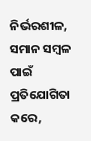ନିର୍ଭରଶୀଳ, ସମାନ ସମ୍ବଳ ପାଇଁ ପ୍ରତିଯୋଗିତା କରେ,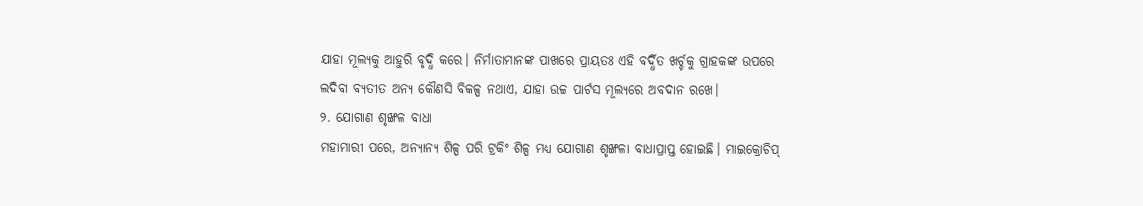ଯାହା ମୂଲ୍ୟକୁ ଆହୁରି ବୃଦ୍ଧି କରେ। ନିର୍ମାତାମାନଙ୍କ ପାଖରେ ପ୍ରାୟତଃ ଏହି ବର୍ଦ୍ଧିତ ଖର୍ଚ୍ଚକୁ ଗ୍ରାହକଙ୍କ ଉପରେ ଲଦିବା ବ୍ୟତୀତ ଅନ୍ୟ କୌଣସି ବିକଳ୍ପ ନଥାଏ, ଯାହା ଉଚ୍ଚ ପାର୍ଟସ ମୂଲ୍ୟରେ ଅବଦାନ ରଖେ।
୨. ଯୋଗାଣ ଶୃଙ୍ଖଳ ବାଧା
ମହାମାରୀ ପରେ, ଅନ୍ୟାନ୍ୟ ଶିଳ୍ପ ପରି ଟ୍ରକିଂ ଶିଳ୍ପ ମଧ୍ୟ ଯୋଗାଣ ଶୃଙ୍ଖଳା ବାଧାପ୍ରାପ୍ତ ହୋଇଛି। ମାଇକ୍ରୋଚିପ୍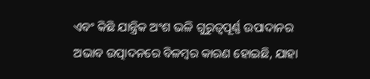ଏବଂ କିଛି ଯାନ୍ତ୍ରିକ ଅଂଶ ଭଳି ଗୁରୁତ୍ୱପୂର୍ଣ୍ଣ ଉପାଦାନର ଅଭାବ ଉତ୍ପାଦନରେ ବିଳମ୍ବର କାରଣ ହୋଇଛି, ଯାହା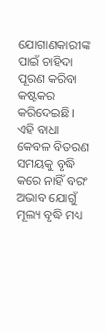ଯୋଗାଣକାରୀଙ୍କ ପାଇଁ ଚାହିଦା ପୂରଣ କରିବା କଷ୍ଟକର କରିଦେଇଛି। ଏହି ବାଧା କେବଳ ବିତରଣ ସମୟକୁ ବୃଦ୍ଧି କରେ ନାହିଁ ବରଂ ଅଭାବ ଯୋଗୁଁ ମୂଲ୍ୟ ବୃଦ୍ଧି ମଧ୍ୟ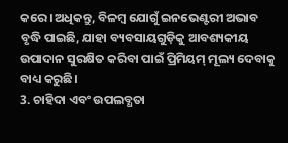କରେ। ଅଧିକନ୍ତୁ, ବିଳମ୍ବ ଯୋଗୁଁ ଇନଭେଣ୍ଟରୀ ଅଭାବ ବୃଦ୍ଧି ପାଇଛି, ଯାହା ବ୍ୟବସାୟଗୁଡ଼ିକୁ ଆବଶ୍ୟକୀୟ ଉପାଦାନ ସୁରକ୍ଷିତ କରିବା ପାଇଁ ପ୍ରିମିୟମ୍ ମୂଲ୍ୟ ଦେବାକୁ ବାଧ୍ୟ କରୁଛି।
3. ଚାହିଦା ଏବଂ ଉପଲବ୍ଧତା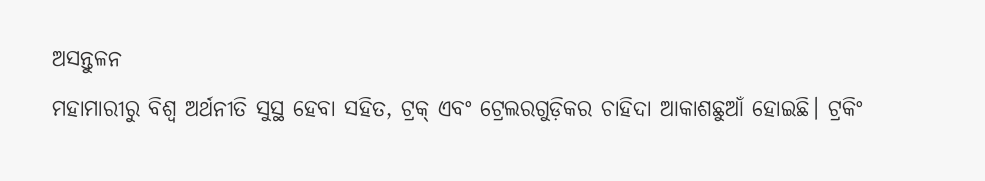ଅସନ୍ତୁଳନ
ମହାମାରୀରୁ ବିଶ୍ୱ ଅର୍ଥନୀତି ସୁସ୍ଥ ହେବା ସହିତ, ଟ୍ରକ୍ ଏବଂ ଟ୍ରେଲରଗୁଡ଼ିକର ଚାହିଦା ଆକାଶଛୁଆଁ ହୋଇଛି। ଟ୍ରକିଂ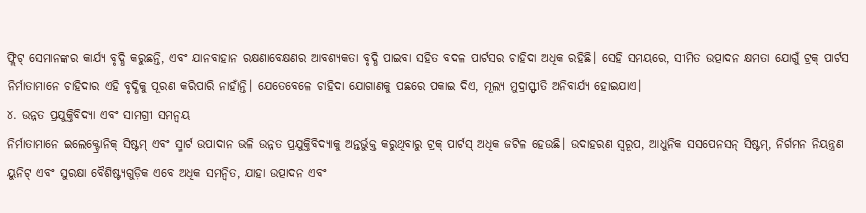ଫ୍ଲିଟ୍ ସେମାନଙ୍କର କାର୍ଯ୍ୟ ବୃଦ୍ଧି କରୁଛନ୍ତି, ଏବଂ ଯାନବାହାନ ରକ୍ଷଣାବେକ୍ଷଣର ଆବଶ୍ୟକତା ବୃଦ୍ଧି ପାଇବା ସହିତ ବଦଳ ପାର୍ଟସର ଚାହିଦା ଅଧିକ ରହିଛି। ସେହି ସମୟରେ, ସୀମିତ ଉତ୍ପାଦନ କ୍ଷମତା ଯୋଗୁଁ ଟ୍ରକ୍ ପାର୍ଟସ ନିର୍ମାତାମାନେ ଚାହିଦାର ଏହି ବୃଦ୍ଧିକୁ ପୂରଣ କରିପାରି ନାହାଁନ୍ତି। ଯେତେବେଳେ ଚାହିଦା ଯୋଗାଣକୁ ପଛରେ ପକାଇ ଦିଏ, ମୂଲ୍ୟ ମୁଦ୍ରାସ୍ଫୀତି ଅନିବାର୍ଯ୍ୟ ହୋଇଯାଏ।
୪. ଉନ୍ନତ ପ୍ରଯୁକ୍ତିବିଦ୍ୟା ଏବଂ ସାମଗ୍ରୀ ସମନ୍ୱୟ
ନିର୍ମାତାମାନେ ଇଲେକ୍ଟ୍ରୋନିକ୍ ସିଷ୍ଟମ୍ ଏବଂ ସ୍ମାର୍ଟ ଉପାଦାନ ଭଳି ଉନ୍ନତ ପ୍ରଯୁକ୍ତିବିଦ୍ୟାକୁ ଅନ୍ତର୍ଭୁକ୍ତ କରୁଥିବାରୁ ଟ୍ରକ୍ ପାର୍ଟସ୍ ଅଧିକ ଜଟିଳ ହେଉଛି। ଉଦାହରଣ ସ୍ୱରୂପ, ଆଧୁନିକ ସସପେନସନ୍ ସିଷ୍ଟମ୍, ନିର୍ଗମନ ନିୟନ୍ତ୍ରଣ ୟୁନିଟ୍ ଏବଂ ସୁରକ୍ଷା ବୈଶିଷ୍ଟ୍ୟଗୁଡ଼ିକ ଏବେ ଅଧିକ ସମନ୍ୱିତ, ଯାହା ଉତ୍ପାଦନ ଏବଂ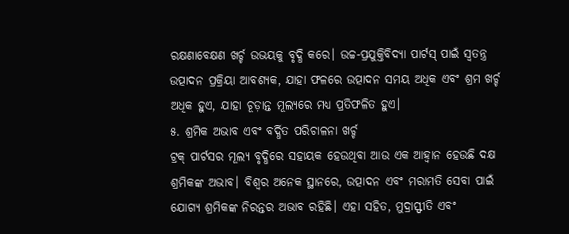ରକ୍ଷଣାବେକ୍ଷଣ ଖର୍ଚ୍ଚ ଉଭୟକୁ ବୃଦ୍ଧି କରେ। ଉଚ୍ଚ-ପ୍ରଯୁକ୍ତିବିଦ୍ୟା ପାର୍ଟସ୍ ପାଇଁ ସ୍ୱତନ୍ତ୍ର ଉତ୍ପାଦନ ପ୍ରକ୍ରିୟା ଆବଶ୍ୟକ, ଯାହା ଫଳରେ ଉତ୍ପାଦନ ସମୟ ଅଧିକ ଏବଂ ଶ୍ରମ ଖର୍ଚ୍ଚ ଅଧିକ ହୁଏ, ଯାହା ଚୂଡ଼ାନ୍ତ ମୂଲ୍ୟରେ ମଧ୍ୟ ପ୍ରତିଫଳିତ ହୁଏ।
୫. ଶ୍ରମିକ ଅଭାବ ଏବଂ ବର୍ଦ୍ଧିତ ପରିଚାଳନା ଖର୍ଚ୍ଚ
ଟ୍ରକ୍ ପାର୍ଟସର ମୂଲ୍ୟ ବୃଦ୍ଧିରେ ସହାୟକ ହେଉଥିବା ଆଉ ଏକ ଆହ୍ୱାନ ହେଉଛି ଦକ୍ଷ ଶ୍ରମିକଙ୍କ ଅଭାବ। ବିଶ୍ୱର ଅନେକ ସ୍ଥାନରେ, ଉତ୍ପାଦନ ଏବଂ ମରାମତି ସେବା ପାଇଁ ଯୋଗ୍ୟ ଶ୍ରମିକଙ୍କ ନିରନ୍ତର ଅଭାବ ରହିଛି। ଏହା ସହିତ, ମୁଦ୍ରାସ୍ଫୀତି ଏବଂ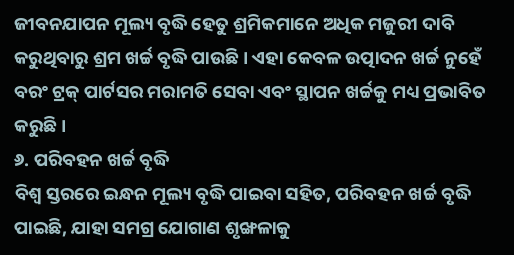ଜୀବନଯାପନ ମୂଲ୍ୟ ବୃଦ୍ଧି ହେତୁ ଶ୍ରମିକମାନେ ଅଧିକ ମଜୁରୀ ଦାବି କରୁଥିବାରୁ ଶ୍ରମ ଖର୍ଚ୍ଚ ବୃଦ୍ଧି ପାଉଛି। ଏହା କେବଳ ଉତ୍ପାଦନ ଖର୍ଚ୍ଚ ନୁହେଁ ବରଂ ଟ୍ରକ୍ ପାର୍ଟସର ମରାମତି ସେବା ଏବଂ ସ୍ଥାପନ ଖର୍ଚ୍ଚକୁ ମଧ୍ୟ ପ୍ରଭାବିତ କରୁଛି।
୬. ପରିବହନ ଖର୍ଚ୍ଚ ବୃଦ୍ଧି
ବିଶ୍ୱ ସ୍ତରରେ ଇନ୍ଧନ ମୂଲ୍ୟ ବୃଦ୍ଧି ପାଇବା ସହିତ, ପରିବହନ ଖର୍ଚ୍ଚ ବୃଦ୍ଧି ପାଇଛି, ଯାହା ସମଗ୍ର ଯୋଗାଣ ଶୃଙ୍ଖଳାକୁ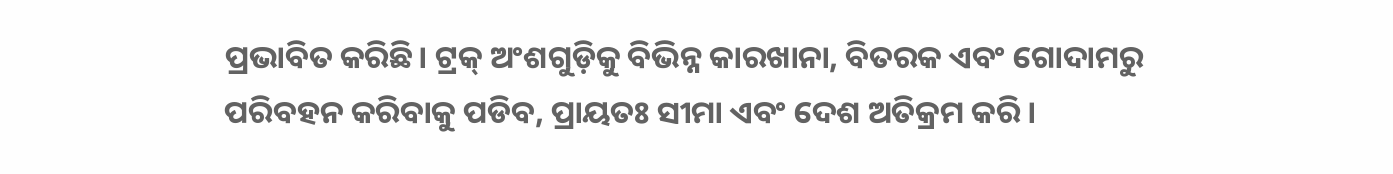ପ୍ରଭାବିତ କରିଛି। ଟ୍ରକ୍ ଅଂଶଗୁଡ଼ିକୁ ବିଭିନ୍ନ କାରଖାନା, ବିତରକ ଏବଂ ଗୋଦାମରୁ ପରିବହନ କରିବାକୁ ପଡିବ, ପ୍ରାୟତଃ ସୀମା ଏବଂ ଦେଶ ଅତିକ୍ରମ କରି।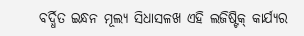ବର୍ଦ୍ଧିତ ଇନ୍ଧନ ମୂଲ୍ୟ ସିଧାସଳଖ ଏହି ଲଜିଷ୍ଟିକ୍ କାର୍ଯ୍ୟର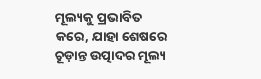ମୂଲ୍ୟକୁ ପ୍ରଭାବିତ କରେ, ଯାହା ଶେଷରେ ଚୂଡ଼ାନ୍ତ ଉତ୍ପାଦର ମୂଲ୍ୟ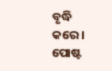ବୃଦ୍ଧି କରେ।
ପୋଷ୍ଟ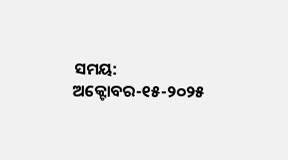ସମୟ: ଅକ୍ଟୋବର-୧୫-୨୦୨୫